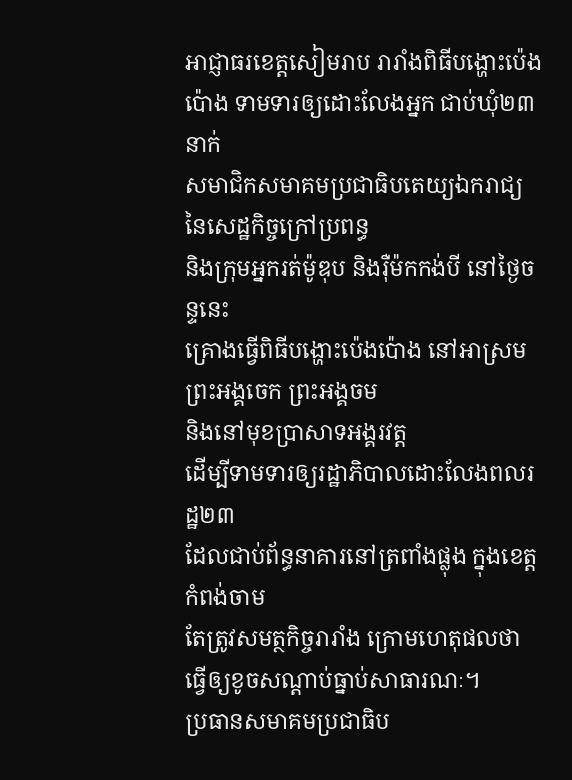អាជ្ញាធរខេត្ដសៀមរាប រារាំងពិធីបង្ហោះប៉េងប៉ោង ទាមទារឲ្យដោះលែងអ្នក ជាប់ឃុំ២៣នាក់
សមាជិកសមាគមប្រជាធិបតេយ្យឯករាជ្យ នៃសេដ្ឋកិច្ចក្រៅប្រពន្ធ
និងក្រុមអ្នករត់ម៉ូឌុប និងរ៉ឺម៉កកង់បី នៅថ្ងៃចន្ទនេះ
គ្រោងធ្វើពិធីបង្ហោះប៉េងប៉ោង នៅអាស្រមព្រះអង្គចេក ព្រះអង្គចម
និងនៅមុខប្រាសាទអង្គរវត្ត
ដើម្បីទាមទារឲ្យរដ្ឋាភិបាលដោះលែងពលរដ្ឋ២៣
ដែលជាប់ព័ន្ធនាគារនៅត្រពាំងផ្លុង ក្នុងខេត្ដកំពង់ចាម
តែត្រូវសមត្ថកិច្ចរារាំង ក្រោមហេតុផលថា
ធ្វើឲ្យខូចសណ្ដាប់ធ្នាប់សាធារណៈ។
ប្រធានសមាគមប្រជាធិប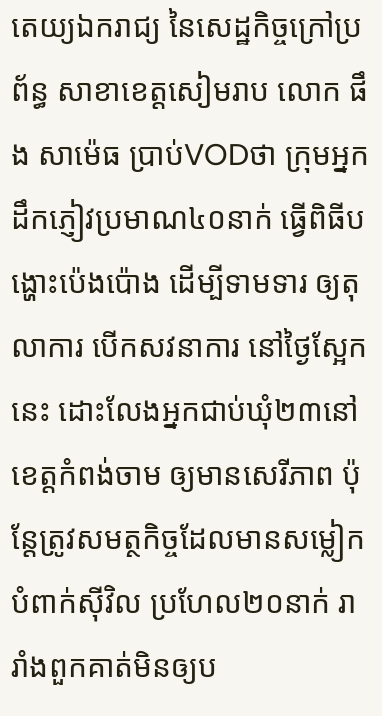តេយ្យឯករាជ្យ នៃសេដ្ឋកិច្ចក្រៅប្រព័ន្ធ សាខាខេត្ដសៀមរាប លោក ផឹង សាម៉េធ ប្រាប់VODថា ក្រុមអ្នកដឹកភ្ញៀវប្រមាណ៤០នាក់ ធ្វើពិធីបង្ហោះប៉េងប៉ោង ដើម្បីទាមទារ ឲ្យតុលាការ បើកសវនាការ នៅថ្ងៃស្អែកនេះ ដោះលែងអ្នកជាប់ឃុំ២៣នៅខេត្ដកំពង់ចាម ឲ្យមានសេរីភាព ប៉ុន្ដែត្រូវសមត្ថកិច្ចដែលមានសម្លៀកបំពាក់ស៊ីវិល ប្រហែល២០នាក់ រារាំងពួកគាត់មិនឲ្យប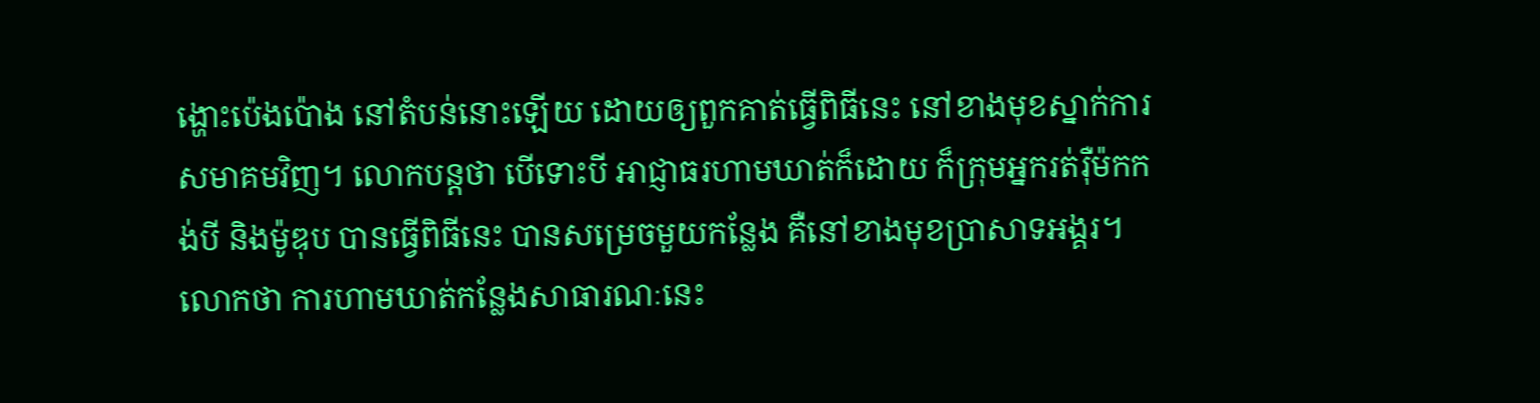ង្ហោះប៉េងប៉ោង នៅតំបន់នោះឡើយ ដោយឲ្យពួកគាត់ធ្វើពិធីនេះ នៅខាងមុខស្នាក់ការសមាគមវិញ។ លោកបន្ដថា បើទោះបី អាជ្ញាធរហាមឃាត់ក៏ដោយ ក៏ក្រុមអ្នករត់រ៉ឺម៉កកង់បី និងម៉ូឌុប បានធ្វើពិធីនេះ បានសម្រេចមួយកន្លែង គឺនៅខាងមុខប្រាសាទអង្គរ។ លោកថា ការហាមឃាត់កន្លែងសាធារណៈនេះ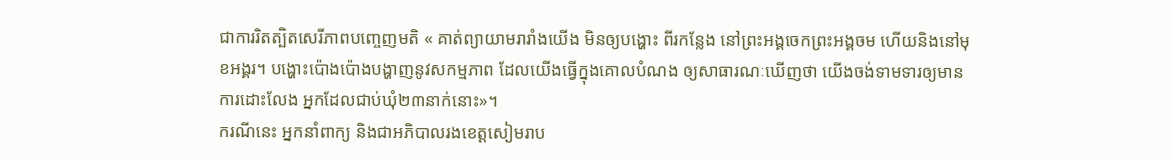ជាការរិតត្បិតសេរីភាពបញ្ចេញមតិ « គាត់ព្យាយាមរារាំងយើង មិនឲ្យបង្ហោះ ពីរកន្លែង នៅព្រះអង្គចេកព្រះអង្គចម ហើយនិងនៅមុខអង្គរ។ បង្ហោះប៉ោងប៉ោងបង្ហាញនូវសកម្មភាព ដែលយើងធ្វើក្នុងគោលបំណង ឲ្យសាធារណៈឃើញថា យើងចង់ទាមទារឲ្យមានការដោះលែង អ្នកដែលជាប់ឃុំ២៣នាក់នោះ»។
ករណីនេះ អ្នកនាំពាក្យ និងជាអភិបាលរងខេត្ដសៀមរាប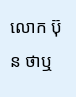លោក ប៊ុន ថាឬ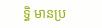ទ្ធិ មានប្រ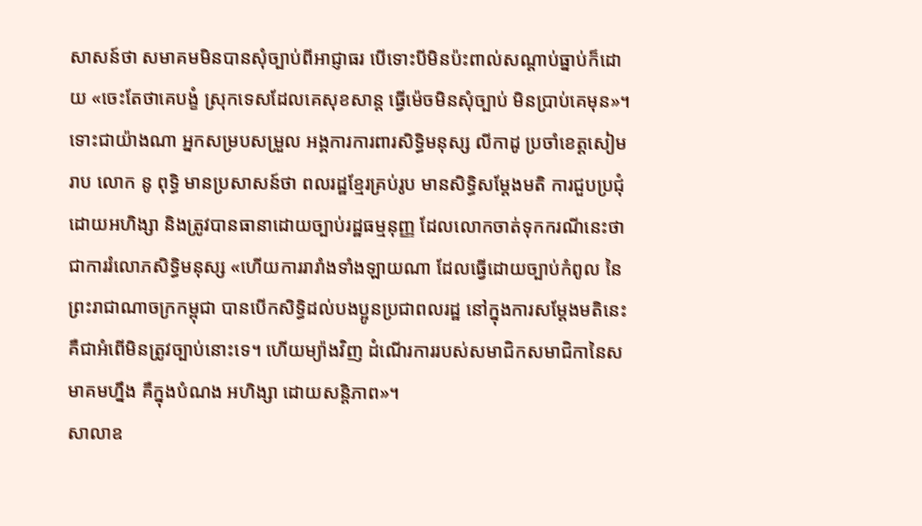សាសន៍ថា សមាគមមិនបានសុំច្បាប់ពីអាជ្ញាធរ បើទោះបីមិនប៉ះពាល់សណ្ដាប់ធ្នាប់ក៏ដោយ «ចេះតែថាគេបង្ខំ ស្រុកទេសដែលគេសុខសាន្ត ធ្វើម៉េចមិនសុំច្បាប់ មិនប្រាប់គេមុន»។
ទោះជាយ៉ាងណា អ្នកសម្របសម្រួល អង្គការការពារសិទ្ធិមនុស្ស លីកាដូ ប្រចាំខេត្ដសៀមរាប លោក នូ ពុទ្ធិ មានប្រសាសន៍ថា ពលរដ្ឋខ្មែរគ្រប់រូប មានសិទ្ធិសម្ដែងមតិ ការជួបប្រជុំ ដោយអហិង្សា និងត្រូវបានធានាដោយច្បាប់រដ្ឋធម្មនុញ្ញ ដែលលោកចាត់ទុកករណីនេះថា ជាការរំលោភសិទ្ធិមនុស្ស «ហើយការរារាំងទាំងឡាយណា ដែលធ្វើដោយច្បាប់កំពូល នៃព្រះរាជាណាចក្រកម្ពុជា បានបើកសិទ្ធិដល់បងប្អូនប្រជាពលរដ្ឋ នៅក្នុងការសម្តែងមតិនេះ គឺជាអំពើមិនត្រូវច្បាប់នោះទេ។ ហើយម្យ៉ាងវិញ ដំណើរការរបស់សមាជិកសមាជិកានៃសមាគមហ្នឹង គឺក្នុងបំណង អហិង្សា ដោយសន្តិភាព»។
សាលាឧ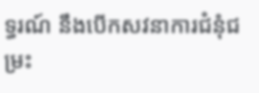ទ្ធរណ៍ នឹងបើកសវនាការជំនុំជម្រះ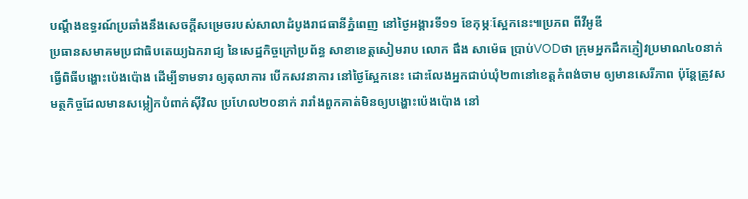បណ្ដឹងឧទ្ធរណ៍ប្រឆាំងនឹងសេចក្ដីសម្រេចរបស់សាលាដំបូងរាជធានីភ្នំពេញ នៅថ្ងៃអង្គារទី១១ ខែកុម្ភៈស្អែកនេះ៕ប្រភព ពីវីអូឌី
ប្រធានសមាគមប្រជាធិបតេយ្យឯករាជ្យ នៃសេដ្ឋកិច្ចក្រៅប្រព័ន្ធ សាខាខេត្ដសៀមរាប លោក ផឹង សាម៉េធ ប្រាប់VODថា ក្រុមអ្នកដឹកភ្ញៀវប្រមាណ៤០នាក់ ធ្វើពិធីបង្ហោះប៉េងប៉ោង ដើម្បីទាមទារ ឲ្យតុលាការ បើកសវនាការ នៅថ្ងៃស្អែកនេះ ដោះលែងអ្នកជាប់ឃុំ២៣នៅខេត្ដកំពង់ចាម ឲ្យមានសេរីភាព ប៉ុន្ដែត្រូវសមត្ថកិច្ចដែលមានសម្លៀកបំពាក់ស៊ីវិល ប្រហែល២០នាក់ រារាំងពួកគាត់មិនឲ្យបង្ហោះប៉េងប៉ោង នៅ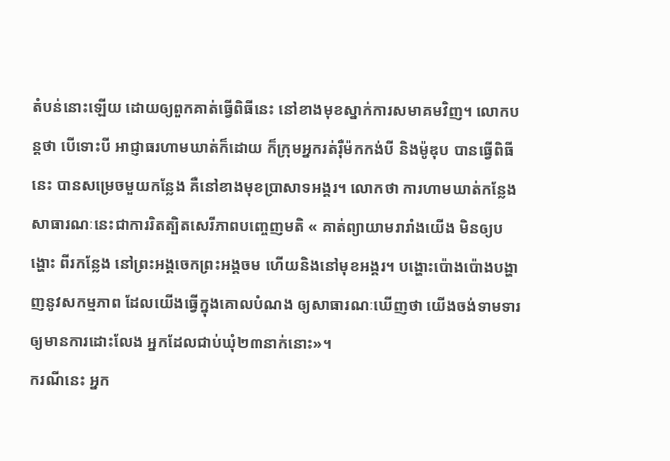តំបន់នោះឡើយ ដោយឲ្យពួកគាត់ធ្វើពិធីនេះ នៅខាងមុខស្នាក់ការសមាគមវិញ។ លោកបន្ដថា បើទោះបី អាជ្ញាធរហាមឃាត់ក៏ដោយ ក៏ក្រុមអ្នករត់រ៉ឺម៉កកង់បី និងម៉ូឌុប បានធ្វើពិធីនេះ បានសម្រេចមួយកន្លែង គឺនៅខាងមុខប្រាសាទអង្គរ។ លោកថា ការហាមឃាត់កន្លែងសាធារណៈនេះជាការរិតត្បិតសេរីភាពបញ្ចេញមតិ « គាត់ព្យាយាមរារាំងយើង មិនឲ្យបង្ហោះ ពីរកន្លែង នៅព្រះអង្គចេកព្រះអង្គចម ហើយនិងនៅមុខអង្គរ។ បង្ហោះប៉ោងប៉ោងបង្ហាញនូវសកម្មភាព ដែលយើងធ្វើក្នុងគោលបំណង ឲ្យសាធារណៈឃើញថា យើងចង់ទាមទារឲ្យមានការដោះលែង អ្នកដែលជាប់ឃុំ២៣នាក់នោះ»។
ករណីនេះ អ្នក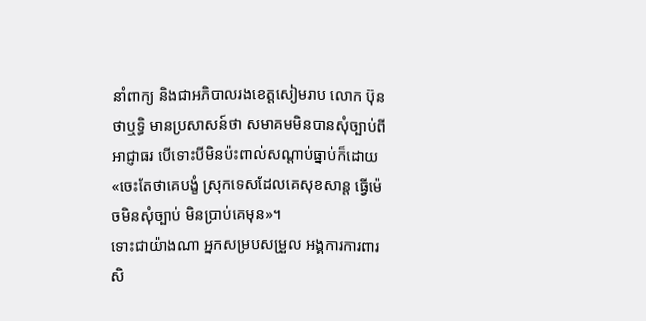នាំពាក្យ និងជាអភិបាលរងខេត្ដសៀមរាប លោក ប៊ុន ថាឬទ្ធិ មានប្រសាសន៍ថា សមាគមមិនបានសុំច្បាប់ពីអាជ្ញាធរ បើទោះបីមិនប៉ះពាល់សណ្ដាប់ធ្នាប់ក៏ដោយ «ចេះតែថាគេបង្ខំ ស្រុកទេសដែលគេសុខសាន្ត ធ្វើម៉េចមិនសុំច្បាប់ មិនប្រាប់គេមុន»។
ទោះជាយ៉ាងណា អ្នកសម្របសម្រួល អង្គការការពារសិ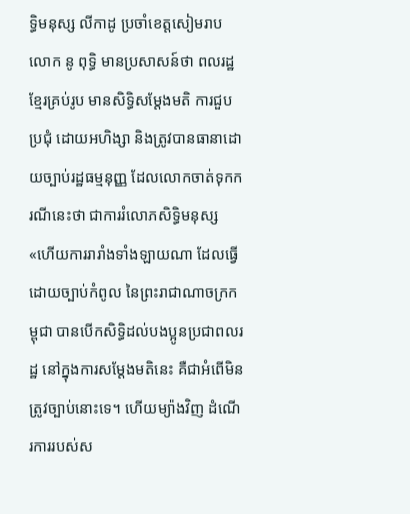ទ្ធិមនុស្ស លីកាដូ ប្រចាំខេត្ដសៀមរាប លោក នូ ពុទ្ធិ មានប្រសាសន៍ថា ពលរដ្ឋខ្មែរគ្រប់រូប មានសិទ្ធិសម្ដែងមតិ ការជួបប្រជុំ ដោយអហិង្សា និងត្រូវបានធានាដោយច្បាប់រដ្ឋធម្មនុញ្ញ ដែលលោកចាត់ទុកករណីនេះថា ជាការរំលោភសិទ្ធិមនុស្ស «ហើយការរារាំងទាំងឡាយណា ដែលធ្វើដោយច្បាប់កំពូល នៃព្រះរាជាណាចក្រកម្ពុជា បានបើកសិទ្ធិដល់បងប្អូនប្រជាពលរដ្ឋ នៅក្នុងការសម្តែងមតិនេះ គឺជាអំពើមិនត្រូវច្បាប់នោះទេ។ ហើយម្យ៉ាងវិញ ដំណើរការរបស់ស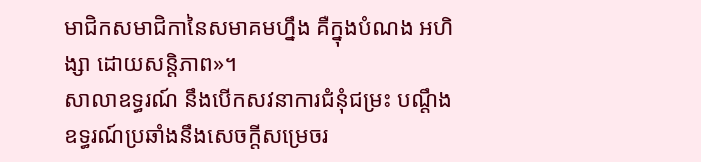មាជិកសមាជិកានៃសមាគមហ្នឹង គឺក្នុងបំណង អហិង្សា ដោយសន្តិភាព»។
សាលាឧទ្ធរណ៍ នឹងបើកសវនាការជំនុំជម្រះ បណ្ដឹងឧទ្ធរណ៍ប្រឆាំងនឹងសេចក្ដីសម្រេចរ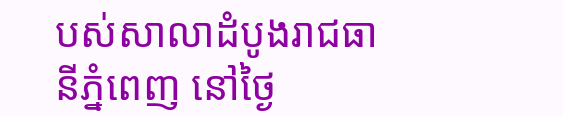បស់សាលាដំបូងរាជធានីភ្នំពេញ នៅថ្ងៃ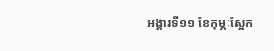អង្គារទី១១ ខែកុម្ភៈស្អែក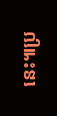នេះ៕ប្រ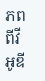ភព ពីវីអូឌី